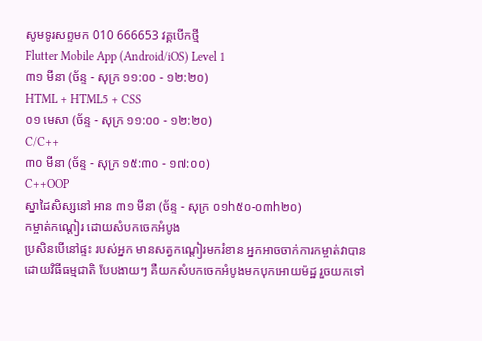សូមទូរសព្ទមក 010 666653 វគ្គបើកថ្មី
Flutter Mobile App (Android/iOS) Level 1
៣១ មីនា (ច័ន្ទ - សុក្រ ១១:០០ - ១២:២០)
HTML + HTML5 + CSS
០១ មេសា (ច័ន្ទ - សុក្រ ១១:០០ - ១២:២០)
C/C++
៣០ មីនា (ច័ន្ទ - សុក្រ ១៥:៣០ - ១៧:០០)
C++OOP
ស្នាដៃសិស្សនៅ អាន ៣១ មីនា (ច័ន្ទ - សុក្រ ០១h៥០-០៣h២០)
កម្ចាត់កណ្តៀរ ដោយសំបកចេកអំបូង
ប្រសិនបើនៅផ្ទះ របស់អ្នក មានសត្វកណ្តៀរមករំខាន អ្នកអាចចាក់ការកម្ចាត់វាបាន ដោយវិធីធម្មជាតិ បែបងាយៗ គឺយកសំបកចេកអំបូងមកបុកអោយម៉ដ្ឋ រួចយកទៅ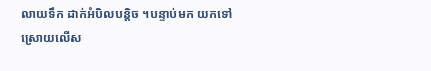លាយទឹក ដាក់អំបិលបន្តិច ។បន្ទាប់មក យកទៅស្រោយលើស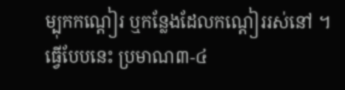ម្បុកកណ្តៀរ ឬកន្លែងដែលកណ្តៀររស់នៅ ។
ធ្វើបែបនេះ ប្រមាណ៣-៤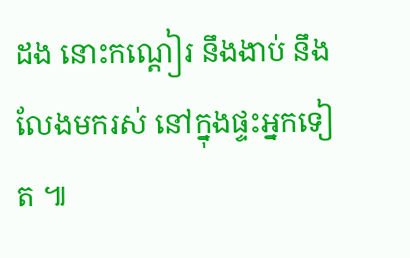ដង នោះកណ្តៀរ នឹងងាប់ នឹងលែងមករស់ នៅក្នុងផ្ទះអ្នកទៀត ៕